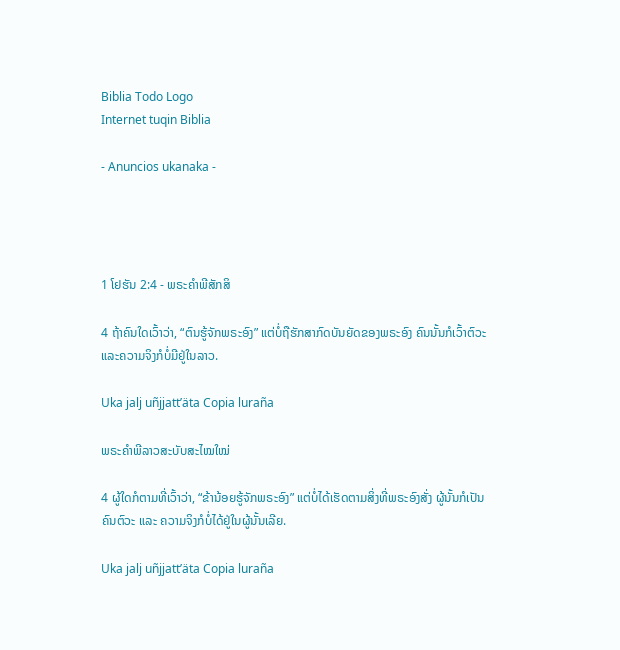Biblia Todo Logo
Internet tuqin Biblia

- Anuncios ukanaka -




1 ໂຢຮັນ 2:4 - ພຣະຄຳພີສັກສິ

4 ຖ້າຄົນໃດເວົ້າວ່າ, “ຕົນຮູ້ຈັກພຣະອົງ” ແຕ່ບໍ່ຖືຮັກສາກົດບັນຍັດຂອງພຣະອົງ ຄົນນັ້ນກໍເວົ້າຕົວະ ແລະຄວາມຈິງກໍບໍ່ມີຢູ່ໃນລາວ.

Uka jalj uñjjattʼäta Copia luraña

ພຣະຄຳພີລາວສະບັບສະໄໝໃໝ່

4 ຜູ້ໃດກໍຕາມທີ່ເວົ້າວ່າ, “ຂ້ານ້ອຍຮູ້ຈັກພຣະອົງ” ແຕ່ບໍ່ໄດ້ເຮັດຕາມສິ່ງທີ່ພຣະອົງສັ່ງ ຜູ້ນັ້ນກໍເປັນຄົນຕົວະ ແລະ ຄວາມຈິງກໍບໍ່ໄດ້ຢູ່ໃນຜູ້ນັ້ນເລີຍ.

Uka jalj uñjjattʼäta Copia luraña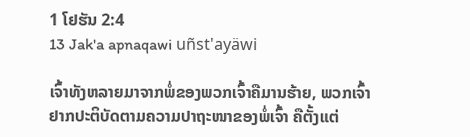1 ໂຢຮັນ 2:4
13 Jak'a apnaqawi uñst'ayäwi

ເຈົ້າທັງຫລາຍມາຈາກພໍ່ຂອງພວກເຈົ້າຄືມານຮ້າຍ, ພວກເຈົ້າຢາກປະຕິບັດຕາມຄວາມປາຖະໜາຂອງພໍ່ເຈົ້າ ຄືຕັ້ງແຕ່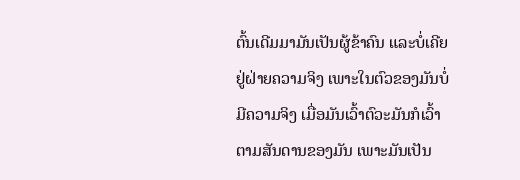ຕົ້ນເດີມມາມັນເປັນຜູ້ຂ້າຄົນ ແລະບໍ່ເຄີຍຢູ່ຝ່າຍຄວາມຈິງ ເພາະໃນຕົວຂອງມັນບໍ່ມີຄວາມຈິງ ເມື່ອມັນເວົ້າຕົວະມັນກໍເວົ້າຕາມສັນດານຂອງມັນ ເພາະມັນເປັນ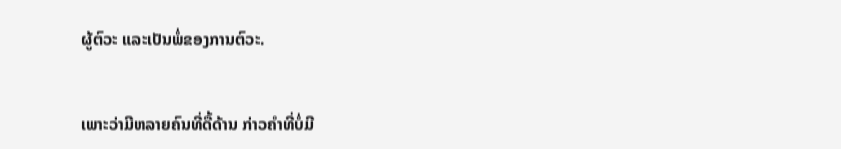ຜູ້ຕົວະ ແລະເປັນພໍ່ຂອງການຕົວະ.


ເພາະວ່າມີຫລາຍຄົນທີ່ດື້ດ້ານ ກ່າວຄຳທີ່ບໍ່ມີ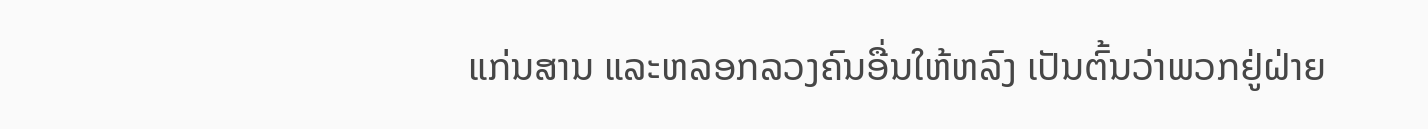ແກ່ນສານ ແລະຫລອກລວງຄົນອື່ນໃຫ້ຫລົງ ເປັນຕົ້ນວ່າພວກຢູ່ຝ່າຍ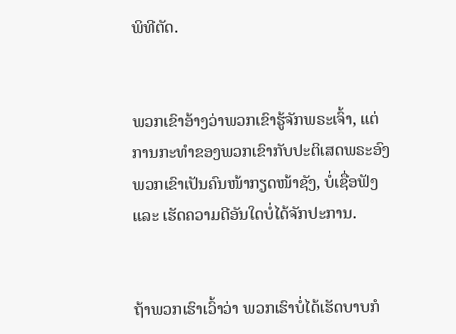ພິທີຕັດ.


ພວກເຂົາອ້າງວ່າພວກເຂົາຮູ້ຈັກພຣະເຈົ້າ, ແຕ່ການກະທຳຂອງພວກເຂົາກັບປະຕິເສດພຣະອົງ ພວກເຂົາເປັນຄົນໜ້າກຽດໜ້າຊັງ, ບໍ່ເຊື່ອຟັງ ແລະ ເຮັດຄວາມດີອັນໃດບໍ່ໄດ້ຈັກປະການ.


ຖ້າພວກເຮົາເວົ້າວ່າ ພວກເຮົາບໍ່ໄດ້ເຮັດບາບກໍ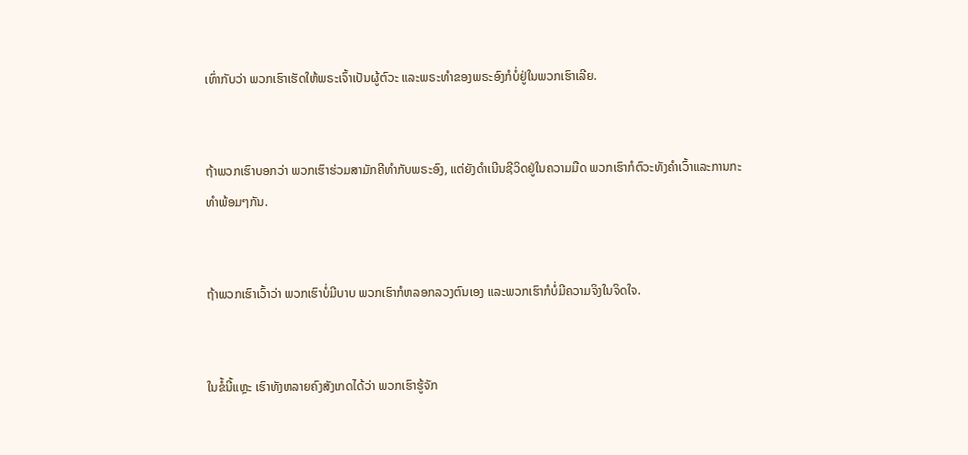ເທົ່າກັບວ່າ ພວກເຮົາເຮັດໃຫ້ພຣະເຈົ້າເປັນຜູ້ຕົວະ ແລະພຣະທຳຂອງພຣະອົງກໍບໍ່ຢູ່ໃນພວກເຮົາເລີຍ.


ຖ້າພວກເຮົາບອກວ່າ ພວກເຮົາຮ່ວມສາມັກຄີທຳກັບພຣະອົງ, ແຕ່ຍັງດຳເນີນຊີວິດຢູ່ໃນຄວາມມືດ ພວກເຮົາກໍຕົວະທັງຄຳເວົ້າແລະການກະທຳພ້ອມໆກັນ.


ຖ້າພວກເຮົາເວົ້າວ່າ ພວກເຮົາບໍ່ມີບາບ ພວກເຮົາກໍຫລອກລວງຕົນເອງ ແລະພວກເຮົາກໍບໍ່ມີຄວາມຈິງໃນຈິດໃຈ.


ໃນຂໍ້ນີ້ແຫຼະ ເຮົາທັງຫລາຍຄົງສັງເກດໄດ້ວ່າ ພວກເຮົາຮູ້ຈັກ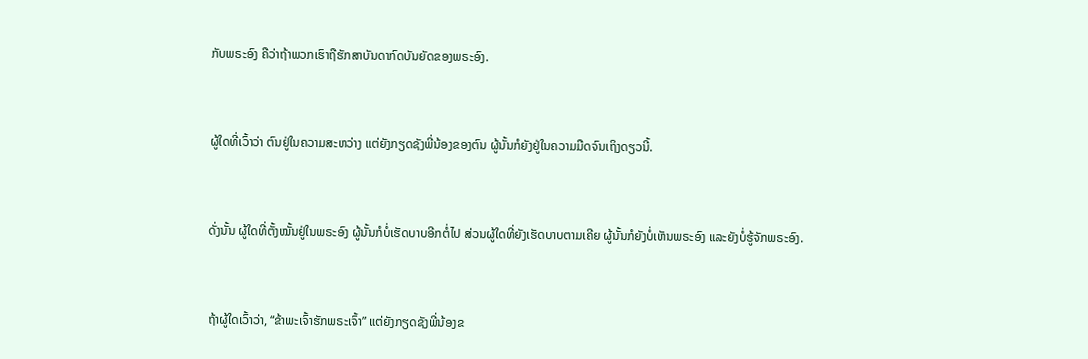ກັບພຣະອົງ ຄືວ່າຖ້າພວກເຮົາຖືຮັກສາບັນດາກົດບັນຍັດຂອງພຣະອົງ.


ຜູ້ໃດທີ່ເວົ້າວ່າ ຕົນຢູ່ໃນຄວາມສະຫວ່າງ ແຕ່ຍັງກຽດຊັງພີ່ນ້ອງຂອງຕົນ ຜູ້ນັ້ນກໍຍັງຢູ່ໃນຄວາມມືດຈົນເຖິງດຽວນີ້.


ດັ່ງນັ້ນ ຜູ້ໃດທີ່ຕັ້ງໝັ້ນຢູ່ໃນພຣະອົງ ຜູ້ນັ້ນກໍບໍ່ເຮັດບາບອີກຕໍ່ໄປ ສ່ວນຜູ້ໃດທີ່ຍັງເຮັດບາບຕາມເຄີຍ ຜູ້ນັ້ນກໍຍັງບໍ່ເຫັນພຣະອົງ ແລະຍັງບໍ່ຮູ້ຈັກພຣະອົງ.


ຖ້າຜູ້ໃດເວົ້າວ່າ, “ຂ້າພະເຈົ້າຮັກພຣະເຈົ້າ” ແຕ່ຍັງກຽດຊັງພີ່ນ້ອງຂ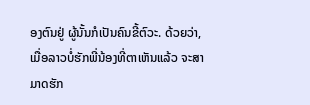ອງຕົນຢູ່ ຜູ້ນັ້ນກໍເປັນຄົນຂີ້ຕົວະ. ດ້ວຍວ່າ, ເມື່ອລາວບໍ່ຮັກພີ່ນ້ອງທີ່ຕາເຫັນແລ້ວ ຈະສາມາດຮັກ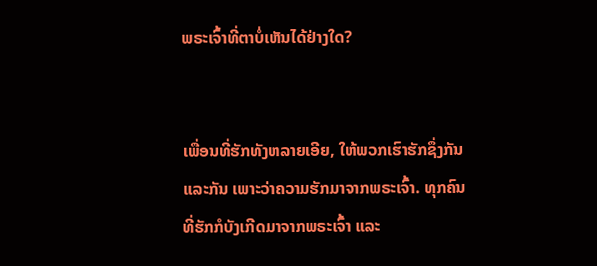ພຣະເຈົ້າທີ່ຕາບໍ່ເຫັນໄດ້ຢ່າງໃດ?


ເພື່ອນທີ່ຮັກທັງຫລາຍເອີຍ, ໃຫ້ພວກເຮົາຮັກຊຶ່ງກັນແລະກັນ ເພາະວ່າຄວາມຮັກມາຈາກພຣະເຈົ້າ. ທຸກຄົນທີ່ຮັກກໍບັງເກີດມາຈາກພຣະເຈົ້າ ແລະ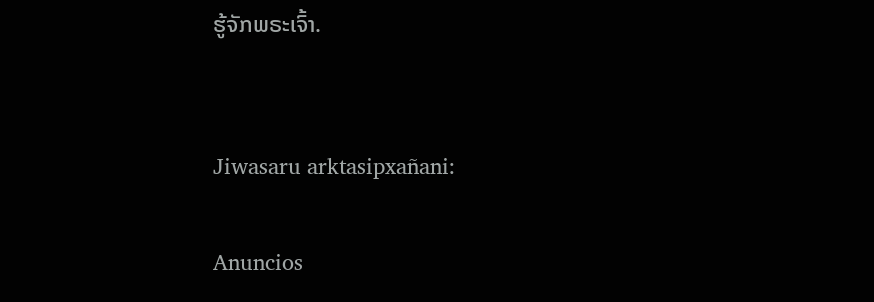ຮູ້ຈັກພຣະເຈົ້າ.


Jiwasaru arktasipxañani:

Anuncios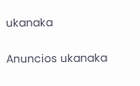ukanaka


Anuncios ukanaka